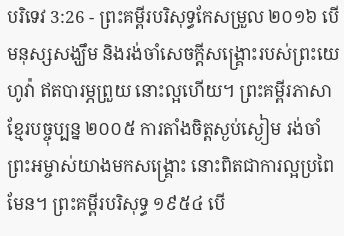បរិទេវ 3:26 - ព្រះគម្ពីរបរិសុទ្ធកែសម្រួល ២០១៦ បើមនុស្សសង្ឃឹម និងរង់ចាំសេចក្ដីសង្គ្រោះរបស់ព្រះយេហូវ៉ា ឥតបារម្ភព្រួយ នោះល្អហើយ។ ព្រះគម្ពីរភាសាខ្មែរបច្ចុប្បន្ន ២០០៥ ការតាំងចិត្តស្ងប់ស្ងៀម រង់ចាំព្រះអម្ចាស់យាងមកសង្គ្រោះ នោះពិតជាការល្អប្រពៃមែន។ ព្រះគម្ពីរបរិសុទ្ធ ១៩៥៤ បើ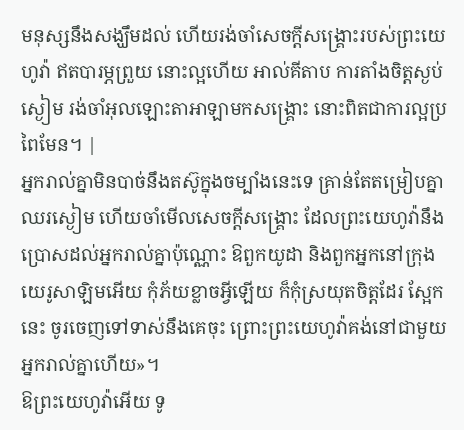មនុស្សនឹងសង្ឃឹមដល់ ហើយរង់ចាំសេចក្ដីសង្គ្រោះរបស់ព្រះយេហូវ៉ា ឥតបារម្ភព្រួយ នោះល្អហើយ អាល់គីតាប ការតាំងចិត្តស្ងប់ស្ងៀម រង់ចាំអុលឡោះតាអាឡាមកសង្គ្រោះ នោះពិតជាការល្អប្រពៃមែន។ |
អ្នករាល់គ្នាមិនបាច់នឹងតស៊ូក្នុងចម្បាំងនេះទេ គ្រាន់តែតម្រៀបគ្នាឈរស្ងៀម ហើយចាំមើលសេចក្ដីសង្គ្រោះ ដែលព្រះយេហូវ៉ានឹងប្រោសដល់អ្នករាល់គ្នាប៉ុណ្ណោះ ឱពួកយូដា និងពួកអ្នកនៅក្រុងយេរូសាឡិមអើយ កុំភ័យខ្លាចអ្វីឡើយ ក៏កុំស្រយុតចិត្តដែរ ស្អែកនេះ ចូរចេញទៅទាស់នឹងគេចុះ ព្រោះព្រះយេហូវ៉ាគង់នៅជាមួយអ្នករាល់គ្នាហើយ»។
ឱព្រះយេហូវ៉ាអើយ ទូ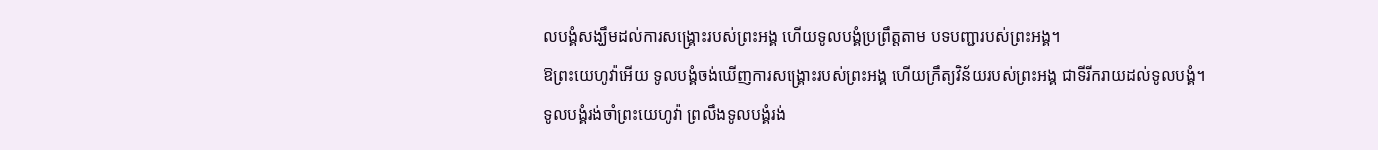លបង្គំសង្ឃឹមដល់ការសង្គ្រោះរបស់ព្រះអង្គ ហើយទូលបង្គំប្រព្រឹត្តតាម បទបញ្ជារបស់ព្រះអង្គ។
ឱព្រះយេហូវ៉ាអើយ ទូលបង្គំចង់ឃើញការសង្គ្រោះរបស់ព្រះអង្គ ហើយក្រឹត្យវិន័យរបស់ព្រះអង្គ ជាទីរីករាយដល់ទូលបង្គំ។
ទូលបង្គំរង់ចាំព្រះយេហូវ៉ា ព្រលឹងទូលបង្គំរង់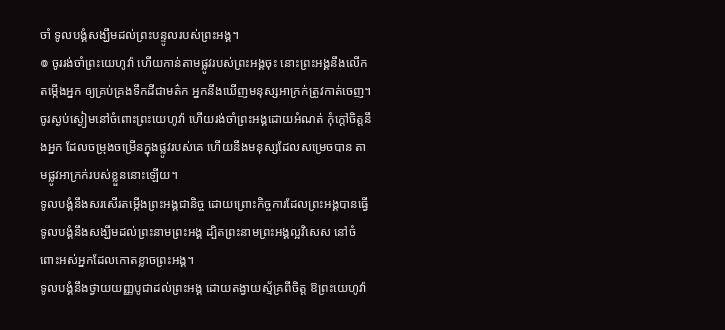ចាំ ទូលបង្គំសង្ឃឹមដល់ព្រះបន្ទូលរបស់ព្រះអង្គ។
៙ ចូររង់ចាំព្រះយេហូវ៉ា ហើយកាន់តាមផ្លូវរបស់ព្រះអង្គចុះ នោះព្រះអង្គនឹងលើកតម្កើងអ្នក ឲ្យគ្រប់គ្រងទឹកដីជាមត៌ក អ្នកនឹងឃើញមនុស្សអាក្រក់ត្រូវកាត់ចេញ។
ចូរស្ងប់ស្ងៀមនៅចំពោះព្រះយេហូវ៉ា ហើយរង់ចាំព្រះអង្គដោយអំណត់ កុំក្តៅចិត្តនឹងអ្នក ដែលចម្រុងចម្រើនក្នុងផ្លូវរបស់គេ ហើយនឹងមនុស្សដែលសម្រេចបាន តាមផ្លូវអាក្រក់របស់ខ្លួននោះឡើយ។
ទូលបង្គំនឹងសរសើរតម្កើងព្រះអង្គជានិច្ច ដោយព្រោះកិច្ចការដែលព្រះអង្គបានធ្វើ ទូលបង្គំនឹងសង្ឃឹមដល់ព្រះនាមព្រះអង្គ ដ្បិតព្រះនាមព្រះអង្គល្អវិសេស នៅចំពោះអស់អ្នកដែលកោតខ្លាចព្រះអង្គ។
ទូលបង្គំនឹងថ្វាយយញ្ញបូជាដល់ព្រះអង្គ ដោយតង្វាយស្ម័គ្រពីចិត្ត ឱព្រះយេហូវ៉ា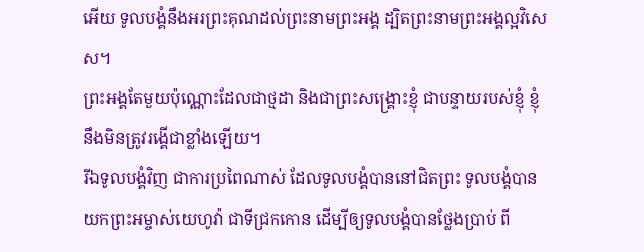អើយ ទូលបង្គំនឹងអរព្រះគុណដល់ព្រះនាមព្រះអង្គ ដ្បិតព្រះនាមព្រះអង្គល្អវិសេស។
ព្រះអង្គតែមួយប៉ុណ្ណោះដែលជាថ្មដា និងជាព្រះសង្គ្រោះខ្ញុំ ជាបន្ទាយរបស់ខ្ញុំ ខ្ញុំនឹងមិនត្រូវរង្គើជាខ្លាំងឡើយ។
រីឯទូលបង្គំវិញ ជាការប្រពៃណាស់ ដែលទូលបង្គំបាននៅជិតព្រះ ទូលបង្គំបានយកព្រះអម្ចាស់យេហូវ៉ា ជាទីជ្រកកោន ដើម្បីឲ្យទូលបង្គំបានថ្លែងប្រាប់ ពី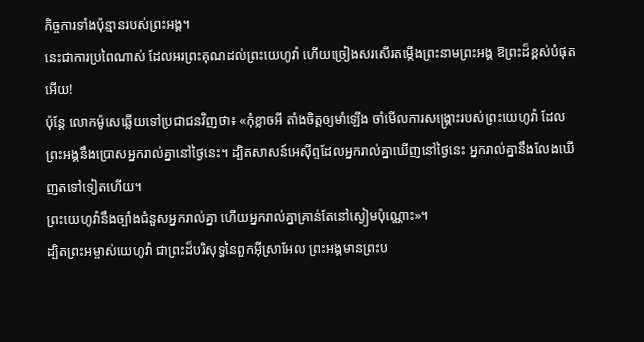កិច្ចការទាំងប៉ុន្មានរបស់ព្រះអង្គ។
នេះជាការប្រពៃណាស់ ដែលអរព្រះគុណដល់ព្រះយេហូវ៉ា ហើយច្រៀងសរសើរតម្កើងព្រះនាមព្រះអង្គ ឱព្រះដ៏ខ្ពស់បំផុតអើយ!
ប៉ុន្ដែ លោកម៉ូសេឆ្លើយទៅប្រជាជនវិញថា៖ «កុំខ្លាចអី តាំងចិត្តឲ្យមាំឡើង ចាំមើលការសង្គ្រោះរបស់ព្រះយេហូវ៉ា ដែលព្រះអង្គនឹងប្រោសអ្នករាល់គ្នានៅថ្ងៃនេះ។ ដ្បិតសាសន៍អេស៊ីព្ទដែលអ្នករាល់គ្នាឃើញនៅថ្ងៃនេះ អ្នករាល់គ្នានឹងលែងឃើញតទៅទៀតហើយ។
ព្រះយេហូវ៉ានឹងច្បាំងជំនួសអ្នករាល់គ្នា ហើយអ្នករាល់គ្នាគ្រាន់តែនៅស្ងៀមប៉ុណ្ណោះ»។
ដ្បិតព្រះអម្ចាស់យេហូវ៉ា ជាព្រះដ៏បរិសុទ្ធនៃពួកអ៊ីស្រាអែល ព្រះអង្គមានព្រះប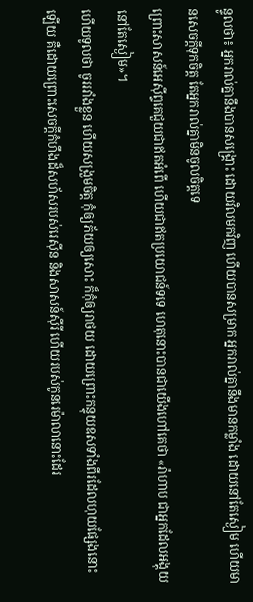ន្ទូលថា៖ អ្នករាល់គ្នានឹងបានសង្គ្រោះ ដោយវិលមកវិញ ហើយបានសម្រាក អ្នករាល់គ្នានឹងមានកម្លាំង ដោយនៅតែស្ងៀម ហើយមានសេចក្ដីទុកចិត្ត តែអ្នករាល់គ្នាមិនចូលចិត្តទេ
ព្រោះសាសន៍អេស៊ីព្ទគេជួយជាឥតអំពើ ហើយជាឥតប្រយោជន៍ទទេ ហេតុនោះបានជាយើងហៅគេថា «រ៉ាហាប ជាអ្នកដែលអង្គុយនៅតែស្ងៀម»។
ហើយទូលថា ចូររវាំងខ្លួន ហើយសង្រួមចិត្ត កុំឲ្យភ័យឲ្យសោះ ក៏កុំឲ្យរាថយ ដោយព្រោះកន្ទុយឧសទាំងពីរដែលហុយផ្សែងនោះឡើយ គឺដោយព្រោះសេចក្ដីកំហឹងដ៏សហ័សរបស់រេស៊ីន និងសាសន៍ស៊ីរី ហើយរបស់កូនរេម៉ាលានោះដែរ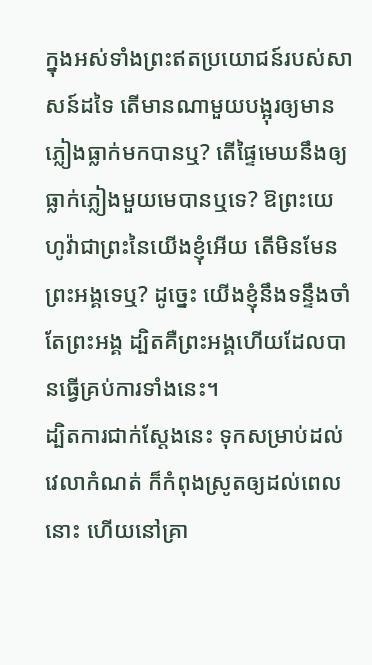ក្នុងអស់ទាំងព្រះឥតប្រយោជន៍របស់សាសន៍ដទៃ តើមានណាមួយបង្អុរឲ្យមានភ្លៀងធ្លាក់មកបានឬ? តើផ្ទៃមេឃនឹងឲ្យធ្លាក់ភ្លៀងមួយមេបានឬទេ? ឱព្រះយេហូវ៉ាជាព្រះនៃយើងខ្ញុំអើយ តើមិនមែនព្រះអង្គទេឬ? ដូច្នេះ យើងខ្ញុំនឹងទន្ទឹងចាំតែព្រះអង្គ ដ្បិតគឺព្រះអង្គហើយដែលបានធ្វើគ្រប់ការទាំងនេះ។
ដ្បិតការជាក់ស្តែងនេះ ទុកសម្រាប់ដល់វេលាកំណត់ ក៏កំពុងស្រូតឲ្យដល់ពេលនោះ ហើយនៅគ្រា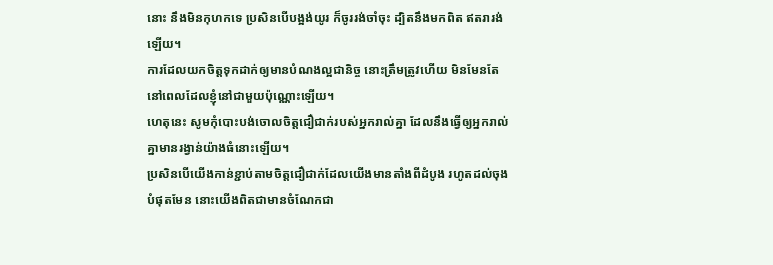នោះ នឹងមិនកុហកទេ ប្រសិនបើបង្អង់យូរ ក៏ចូររង់ចាំចុះ ដ្បិតនឹងមកពិត ឥតរារង់ឡើយ។
ការដែលយកចិត្តទុកដាក់ឲ្យមានបំណងល្អជានិច្ច នោះត្រឹមត្រូវហើយ មិនមែនតែនៅពេលដែលខ្ញុំនៅជាមួយប៉ុណ្ណោះឡើយ។
ហេតុនេះ សូមកុំបោះបង់ចោលចិត្តជឿជាក់របស់អ្នករាល់គ្នា ដែលនឹងធ្វើឲ្យអ្នករាល់គ្នាមានរង្វាន់យ៉ាងធំនោះឡើយ។
ប្រសិនបើយើងកាន់ខ្ជាប់តាមចិត្តជឿជាក់ដែលយើងមានតាំងពីដំបូង រហូតដល់ចុងបំផុតមែន នោះយើងពិតជាមានចំណែកជា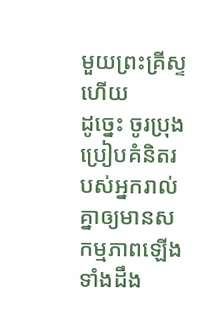មួយព្រះគ្រីស្ទហើយ
ដូច្នេះ ចូរប្រុងប្រៀបគំនិតរបស់អ្នករាល់គ្នាឲ្យមានសកម្មភាពឡើង ទាំងដឹង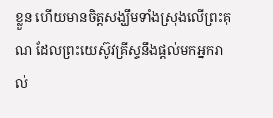ខ្លួន ហើយមានចិត្តសង្ឃឹមទាំងស្រុងលើព្រះគុណ ដែលព្រះយេស៊ូវគ្រីស្ទនឹងផ្តល់មកអ្នករាល់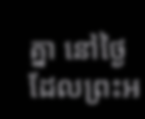គ្នា នៅថ្ងៃដែលព្រះអ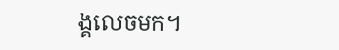ង្គលេចមក។